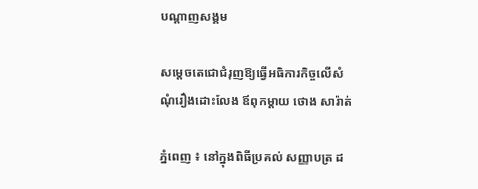បណ្តាញសង្គម

សម្តេចតេជោជំរុញឱ្យធ្វើអធិការកិច្ចលើសំណុំរឿងដោះលែង ឪពុកម្តាយ ថោង សារ៉ាត់

ភ្នំពេញ ៖ នៅក្នុងពិធីប្រគល់ សញ្ញាបត្រ ដ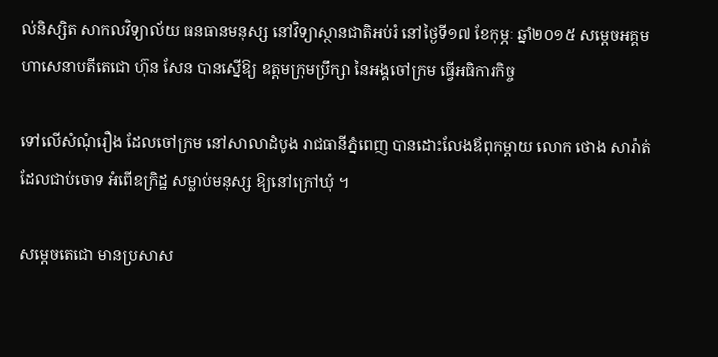ល់និស្សិត សាកលវិទ្យាល័យ ធនធានមនុស្ស នៅវិទ្យាស្ថានជាតិអប់រំ នៅថ្ងៃទី១៧ ខែកុម្ភៈ ឆ្នាំ២០១៥ សម្តេចអគ្គមហាសេនាបតីតេជោ ហ៊ុន សែន បានស្នើឱ្យ ឧត្ដមក្រុមប្រឹក្សា នៃអង្គចៅក្រម ធ្វើអធិការកិច្ច

ទៅលើសំណុំរឿង ដែលចៅក្រម នៅសាលាដំបូង រាជធានីភ្នំពេញ បានដោះលែងឪពុកម្តាយ លោក ថោង សារ៉ាត់ ដែលជាប់ចោទ អំពើឧក្រិដ្ឋ សម្លាប់មនុស្ស ឱ្យនៅក្រៅឃុំ ។

សម្តេចតេជោ មានប្រសាស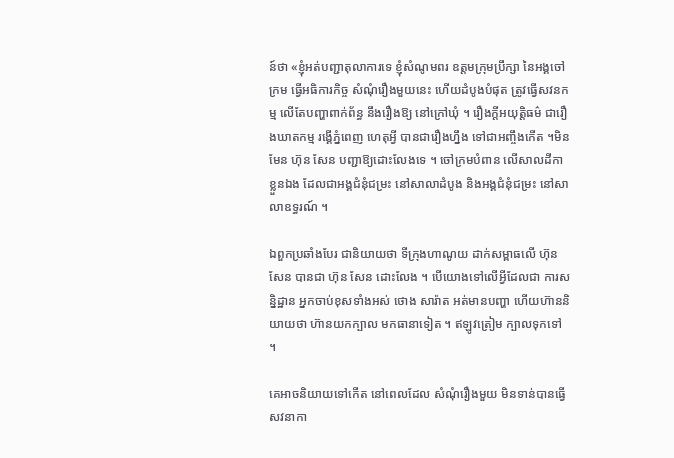ន៍ថា «ខ្ញុំអត់បញ្ជាតុលាការទេ ខ្ញុំសំណូមពរ ឧត្តមក្រុមប្រឹក្សា នៃអង្គចៅក្រម ធ្វើអធិការកិច្ច សំណុំរឿងមួយនេះ ហើយដំបូងបំផុត ត្រូវធ្វើសវនកម្ម លើតែបញ្ហាពាក់ព័ន្ធ នឹងរឿងឱ្យ នៅក្រៅឃុំ ។ រឿងក្តីអយុត្តិធម៌ ជារឿងឃាតកម្ម រង្គើភ្នំពេញ ហេតុអ្វី បានជារឿងហ្នឹង ទៅជាអញ្ចឹងកើត ។មិនមែន ហ៊ុន សែន បញ្ជាឱ្យដោះលែងទេ ។ ចៅក្រមបំពាន លើសាលដីកាខ្លួនឯង ដែលជាអង្គជំនុំជម្រះ នៅសាលាដំបូង និងអង្គជំនុំជម្រះ នៅសាលាឧទ្ធរណ៍ ។

ឯពួកប្រឆាំងបែរ ជានិយាយថា ទីក្រុងហាណូយ ដាក់សម្ពាធលើ ហ៊ុន សែន បានជា ហ៊ុន សែន ដោះលែង ។ បើយោងទៅលើអ្វីដែលជា ការសន្និដ្ឋាន អ្នកចាប់ខុសទាំងអស់ ថោង សារ៉ាត អត់មានបញ្ហា ហើយហ៊ាននិយាយថា ហ៊ានយកក្បាល មកធានាទៀត ។ ឥឡូវត្រៀម ក្បាលទុកទៅ ។

គេអាចនិយាយទៅកើត នៅពេលដែល សំណុំរឿងមួយ មិនទាន់បានធ្វើសវនាកា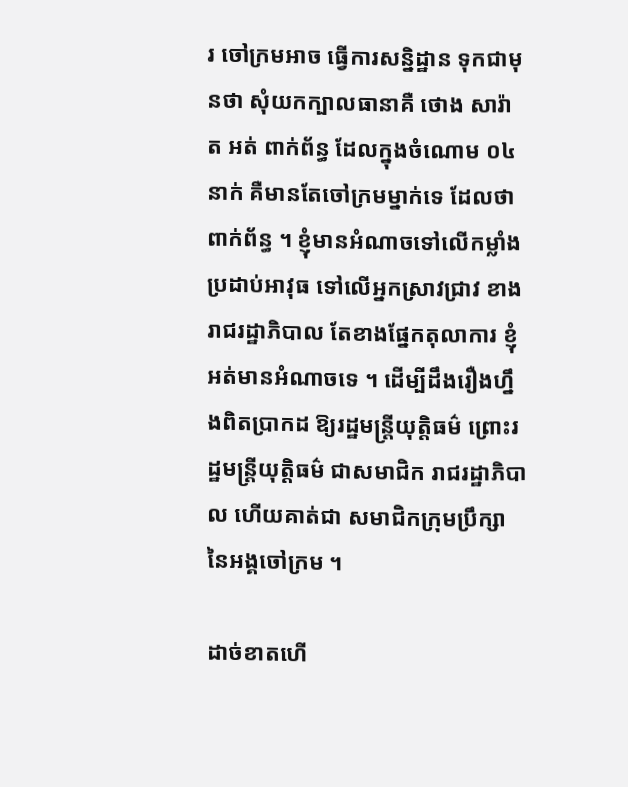រ ចៅក្រមអាច ធ្វើការសន្និដ្ឋាន ទុកជាមុនថា សុំយកក្បាលធានាគឺ ថោង សារ៉ាត អត់ ពាក់ព័ន្ធ ដែលក្នុងចំណោម ០៤នាក់ គឺមានតែចៅក្រមម្នាក់ទេ ដែលថាពាក់ព័ន្ធ ។ ខ្ញុំមានអំណាចទៅលើកម្លាំង ប្រដាប់អាវុធ ទៅលើអ្នកស្រាវជ្រាវ ខាងរាជរដ្ឋាភិបាល តែខាងផ្នែកតុលាការ ខ្ញុំអត់មានអំណាចទេ ។ ដើម្បីដឹងរឿងហ្នឹងពិតប្រាកដ ឱ្យរដ្ឋមន្ត្រីយុត្តិធម៌ ព្រោះរដ្ឋមន្ត្រីយុត្តិធម៌ ជាសមាជិក រាជរដ្ឋាភិបាល ហើយគាត់ជា សមាជិកក្រុមប្រឹក្សា នៃអង្គចៅក្រម ។

ដាច់ខាតហើ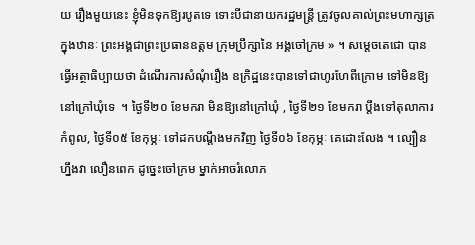យ រឿងមួយនេះ ខ្ញុំមិនទុកឱ្យរបូតទេ ទោះបីជានាយករដ្ឋមន្ត្រី ត្រូវចូលគាល់ព្រះមហាក្សត្រ ក្នុងឋានៈ ព្រះអង្គជាព្រះប្រធានឧត្តម ក្រុមប្រឹក្សានៃ អង្គចៅក្រម » ។ សម្តេចតេជោ បានធ្វើអត្ថាធិប្បាយថា ដំណើរការសំណុំរឿង ឧក្រិដ្ឋនេះបានទៅជាហូរហែពីក្រោម ទៅមិនឱ្យនៅក្រៅឃុំទេ  ។ ថ្ងៃទី២០ ខែមករា មិនឱ្យនៅក្រៅឃុំ , ថ្ងៃទី២១ ខែមករា ប្តឹងទៅតុលាការកំពូល, ថ្ងៃទី០៥ ខែកុម្ភៈ ទៅដកបណ្តឹងមកវិញ ថ្ងៃទី០៦ ខែកុម្ភៈ គេដោះលែង ។ ល្បឿនហ្នឹងវា លឿនពេក ដូច្នេះចៅក្រម ម្នាក់អាចរំលោភ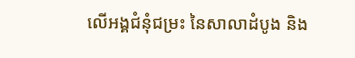លើអង្គជំនុំជម្រះ នៃសាលាដំបូង និង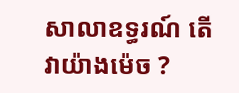សាលាឧទ្ធរណ៍ តើវាយ៉ាងម៉េច ?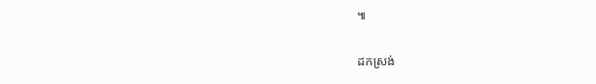៕

ដកស្រង់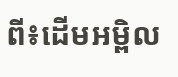ពី៖ដើមអម្ពិល